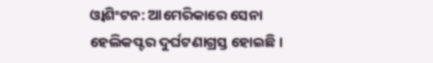ଓ୍ବାଶିଂଟନ: ଆମେରିକାରେ ସେନା ହେଲିକପ୍ଟର ଦୁର୍ଘଟଣାଗ୍ରସ୍ତ ହୋଇଛି ।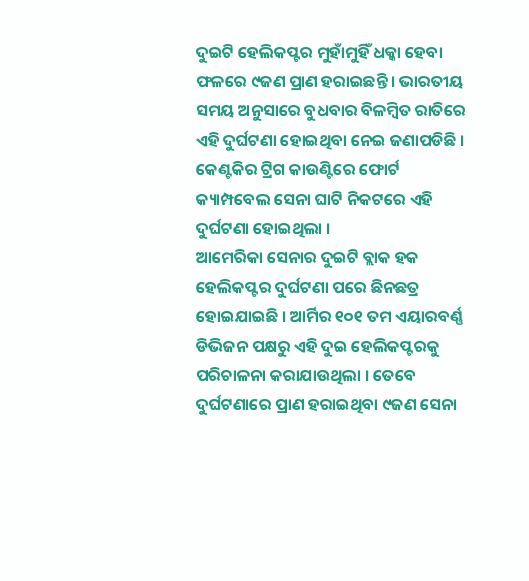ଦୁଇଟି ହେଲିକପ୍ଟର ମୁହାଁମୁହିଁ ଧକ୍କା ହେବା ଫଳରେ ୯ଜଣ ପ୍ରାଣ ହରାଇଛନ୍ତି । ଭାରତୀୟ ସମୟ ଅନୁସାରେ ବୁଧବାର ବିଳମ୍ବିତ ରାତିରେ ଏହି ଦୁର୍ଘଟଣା ହୋଇଥିବା ନେଇ ଜଣାପଡିଛି । କେଣ୍ଟକିର ଟ୍ରିଗ କାଉଣ୍ଟିରେ ଫୋର୍ଟ କ୍ୟାମ୍ପବେଲ ସେନା ଘାଟି ନିକଟରେ ଏହି ଦୁର୍ଘଟଣା ହୋଇଥିଲା ।
ଆମେରିକା ସେନାର ଦୁଇଟି ବ୍ଲାକ ହକ ହେଲିକପ୍ଟର ଦୁର୍ଘଟଣା ପରେ ଛିନଛତ୍ର ହୋଇଯାଇଛି । ଆର୍ମିର ୧୦୧ ତମ ଏୟାରବର୍ଣ୍ଣ ଡିଭିଜନ ପକ୍ଷରୁ ଏହି ଦୁଇ ହେଲିକପ୍ଟରକୁ ପରିଚାଳନା କରାଯାଉଥିଲା । ତେବେ ଦୁର୍ଘଟଣାରେ ପ୍ରାଣ ହରାଇଥିବା ୯ଜଣ ସେନା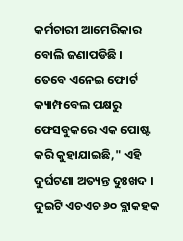କର୍ମଚାରୀ ଆମେରିକାର ବୋଲି ଜଣାପଡିଛି ।
ତେବେ ଏନେଇ ଫୋର୍ଟ କ୍ୟାମ୍ପବେଲ ପକ୍ଷରୁ ଫେସବୁକରେ ଏକ ପୋଷ୍ଟ କରି କୁହାଯାଇଛି," ଏହି ଦୁର୍ଘଟଣା ଅତ୍ୟନ୍ତ ଦୁଃଖଦ । ଦୁଇଟି ଏଚଏଚ ୬୦ ବ୍ଲାକହକ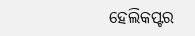ହେଲିକପ୍ଟର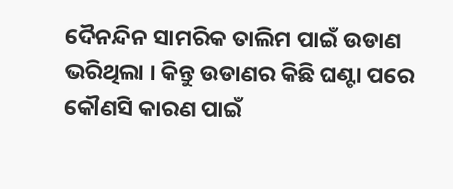ଦୈନନ୍ଦିନ ସାମରିକ ତାଲିମ ପାଇଁ ଉଡାଣ ଭରିଥିଲା । କିନ୍ତୁ ଉଡାଣର କିଛି ଘଣ୍ଟା ପରେ କୌଣସି କାରଣ ପାଇଁ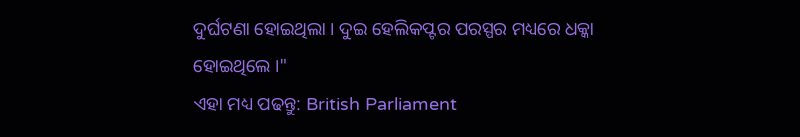ଦୁର୍ଘଟଣା ହୋଇଥିଲା । ଦୁଇ ହେଲିକପ୍ଟର ପରସ୍ପର ମଧ୍ୟରେ ଧକ୍କା ହୋଇଥିଲେ ।"
ଏହା ମଧ୍ୟ ପଢନ୍ତୁ: British Parliament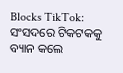Blocks TikTok: ସଂସଦରେ ଟିକଟକକୁ ବ୍ୟାନ କଲେ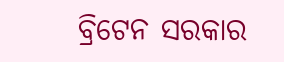ବ୍ରିଟେନ ସରକାର